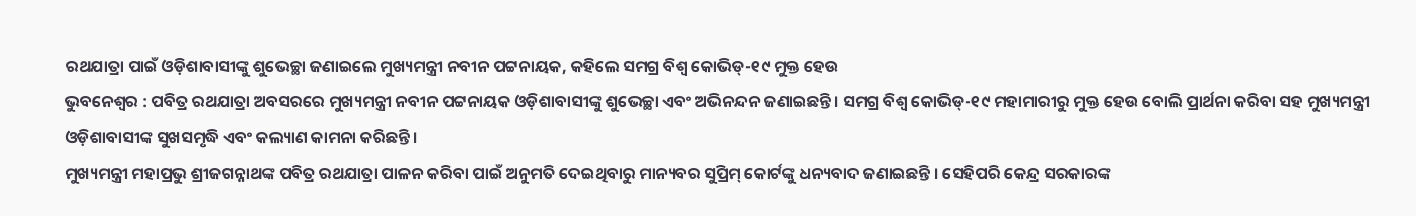ରଥଯାତ୍ରା ପାଇଁ ଓଡ଼ିଶାବାସୀଙ୍କୁ ଶୁଭେଚ୍ଛା ଜଣାଇଲେ ମୁଖ୍ୟମନ୍ତ୍ରୀ ନବୀନ ପଟ୍ଟନାୟକ, କହିଲେ ସମଗ୍ର ବିଶ୍ବ କୋଭିଡ୍-୧୯ ମୁକ୍ତ ହେଉ
ଭୁବନେଶ୍ୱର : ପବିତ୍ର ରଥଯାତ୍ରା ଅବସରରେ ମୁଖ୍ୟମନ୍ତ୍ରୀ ନବୀନ ପଟ୍ଟନାୟକ ଓଡ଼ିଶାବାସୀଙ୍କୁ ଶୁଭେଚ୍ଛା ଏବଂ ଅଭିନନ୍ଦନ ଜଣାଇଛନ୍ତି। ସମଗ୍ର ବିଶ୍ୱ କୋଭିଡ୍-୧୯ ମହାମାରୀରୁ ମୁକ୍ତ ହେଉ ବୋଲି ପ୍ରାର୍ଥନା କରିବା ସହ ମୁଖ୍ୟମନ୍ତ୍ରୀ ଓଡ଼ିଶାବାସୀଙ୍କ ସୁଖସମୃଦ୍ଧି ଏବଂ କଲ୍ୟାଣ କାମନା କରିଛନ୍ତି ।
ମୁଖ୍ୟମନ୍ତ୍ରୀ ମହାପ୍ରଭୁ ଶ୍ରୀଜଗନ୍ନାଥଙ୍କ ପବିତ୍ର ରଥଯାତ୍ରା ପାଳନ କରିବା ପାଇଁ ଅନୁମତି ଦେଇଥିବାରୁ ମାନ୍ୟବର ସୁପ୍ରିମ୍ କୋର୍ଟଙ୍କୁ ଧନ୍ୟବାଦ ଜଣାଇଛନ୍ତି । ସେହିପରି କେନ୍ଦ୍ର ସରକାରଙ୍କ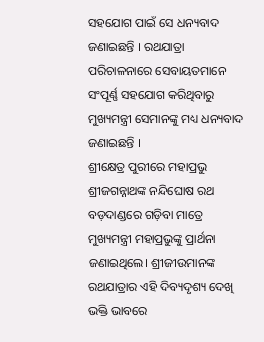ସହଯୋଗ ପାଇଁ ସେ ଧନ୍ୟବାଦ ଜଣାଇଛନ୍ତି । ରଥଯାତ୍ରା ପରିଚାଳନାରେ ସେବାୟତମାନେ ସଂପୂର୍ଣ୍ଣ ସହଯୋଗ କରିଥିବାରୁ ମୁଖ୍ୟମନ୍ତ୍ରୀ ସେମାନଙ୍କୁ ମଧ୍ୟ ଧନ୍ୟବାଦ ଜଣାଇଛନ୍ତି ।
ଶ୍ରୀକ୍ଷେତ୍ର ପୁରୀରେ ମହାପ୍ରଭୁ ଶ୍ରୀଜଗନ୍ନାଥଙ୍କ ନନ୍ଦିଘୋଷ ରଥ ବଡ଼ଦାଣ୍ଡରେ ଗଡ଼ିବା ମାତ୍ରେ ମୁଖ୍ୟମନ୍ତ୍ରୀ ମହାପ୍ରଭୁଙ୍କୁ ପ୍ରାର୍ଥନା ଜଣାଇଥିଲେ। ଶ୍ରୀଜୀଉମାନଙ୍କ ରଥଯାତ୍ରାର ଏହି ଦିବ୍ୟଦୃଶ୍ୟ ଦେଖି ଭକ୍ତି ଭାବରେ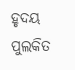ହୃଦୟ ପୁଲକିତ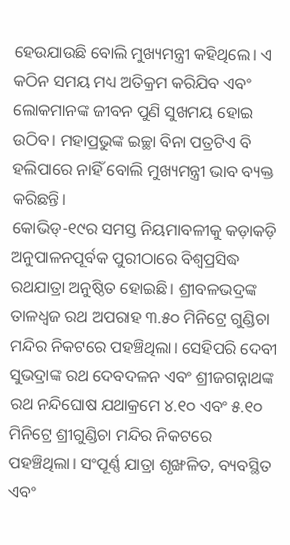ହେଉଯାଉଛି ବୋଲି ମୁଖ୍ୟମନ୍ତ୍ରୀ କହିଥିଲେ। ଏ କଠିନ ସମୟ ମଧ୍ୟ ଅତିକ୍ରମ କରିଯିବ ଏବଂ ଲୋକମାନଙ୍କ ଜୀବନ ପୁଣି ସୁଖମୟ ହୋଇ ଉଠିବ। ମହାପ୍ରଭୁଙ୍କ ଇଚ୍ଛା ବିନା ପତ୍ରଟିଏ ବି ହଲିପାରେ ନାହିଁ ବୋଲି ମୁଖ୍ୟମନ୍ତ୍ରୀ ଭାବ ବ୍ୟକ୍ତ କରିଛନ୍ତି।
କୋଭିଡ୍-୧୯ର ସମସ୍ତ ନିୟମାବଳୀକୁ କଡ଼ାକଡ଼ି ଅନୁପାଳନପୂର୍ବକ ପୁରୀଠାରେ ବିଶ୍ୱପ୍ରସିଦ୍ଧ ରଥଯାତ୍ରା ଅନୁଷ୍ଠିତ ହୋଇଛି। ଶ୍ରୀବଳଭଦ୍ରଙ୍କ ତାଳଧ୍ୱଜ ରଥ ଅପରାହ ୩.୫୦ ମିନିଟ୍ରେ ଗୁଣ୍ଡିଚା ମନ୍ଦିର ନିକଟରେ ପହଞ୍ଚିଥିଲା। ସେହିପରି ଦେବୀ ସୁଭଦ୍ରାଙ୍କ ରଥ ଦେବଦଳନ ଏବଂ ଶ୍ରୀଜଗନ୍ନାଥଙ୍କ ରଥ ନନ୍ଦିଘୋଷ ଯଥାକ୍ରମେ ୪.୧୦ ଏବଂ ୫.୧୦ ମିନିଟ୍ରେ ଶ୍ରୀଗୁଣ୍ଡିଚା ମନ୍ଦିର ନିକଟରେ ପହଞ୍ଚିଥିଲା। ସଂପୂର୍ଣ୍ଣ ଯାତ୍ରା ଶୃଙ୍ଖଳିତ, ବ୍ୟବସ୍ଥିତ ଏବଂ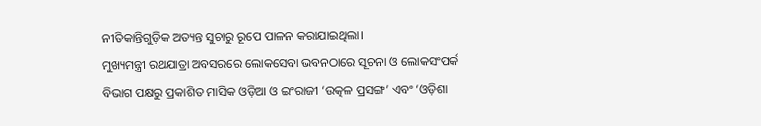ନୀତିକାନ୍ତିଗୁଡ଼ିକ ଅତ୍ୟନ୍ତ ସୁଚାରୁ ରୂପେ ପାଳନ କରାଯାଇଥିଲା।
ମୁଖ୍ୟମନ୍ତ୍ରୀ ରଥଯାତ୍ରା ଅବସରରେ ଲୋକସେବା ଭବନଠାରେ ସୂଚନା ଓ ଲୋକସଂପର୍କ ବିଭାଗ ପକ୍ଷରୁ ପ୍ରକାଶିତ ମାସିକ ଓଡ଼ିଆ ଓ ଇଂରାଜୀ ‘ଉତ୍କଳ ପ୍ରସଙ୍ଗ’ ଏବଂ ‘ଓଡ଼ିଶା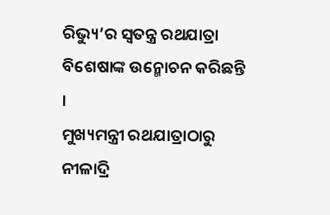ରିଭ୍ୟୁ’ର ସ୍ୱତନ୍ତ୍ର ରଥଯାତ୍ରା ବିଶେଷାଙ୍କ ଉନ୍ମୋଚନ କରିଛନ୍ତି ।
ମୁଖ୍ୟମନ୍ତ୍ରୀ ରଥଯାତ୍ରାଠାରୁ ନୀଳାଦ୍ରି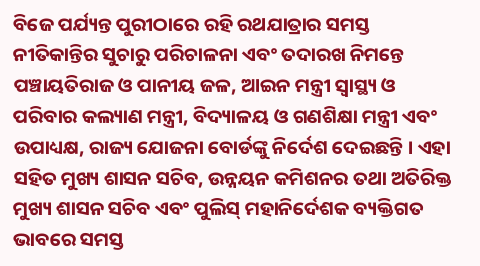ବିଜେ ପର୍ଯ୍ୟନ୍ତ ପୁରୀଠାରେ ରହି ରଥଯାତ୍ରାର ସମସ୍ତ ନୀତିକାନ୍ତିର ସୁଚାରୁ ପରିଚାଳନା ଏବଂ ତଦାରଖ ନିମନ୍ତେ ପଞ୍ଚାୟତିରାଜ ଓ ପାନୀୟ ଜଳ, ଆଇନ ମନ୍ତ୍ରୀ ସ୍ୱାସ୍ଥ୍ୟ ଓ ପରିବାର କଲ୍ୟାଣ ମନ୍ତ୍ରୀ, ବିଦ୍ୟାଳୟ ଓ ଗଣଶିକ୍ଷା ମନ୍ତ୍ରୀ ଏବଂ ଉପାଧ୍ୟକ୍ଷ, ରାଜ୍ୟ ଯୋଜନା ବୋର୍ଡଙ୍କୁ ନିର୍ଦେଶ ଦେଇଛନ୍ତି । ଏହା ସହିତ ମୁଖ୍ୟ ଶାସନ ସଚିବ, ଉନ୍ନୟନ କମିଶନର ତଥା ଅତିରିକ୍ତ ମୁଖ୍ୟ ଶାସନ ସଚିବ ଏବଂ ପୁଲିସ୍ ମହାନିର୍ଦେଶକ ବ୍ୟକ୍ତିଗତ ଭାବରେ ସମସ୍ତ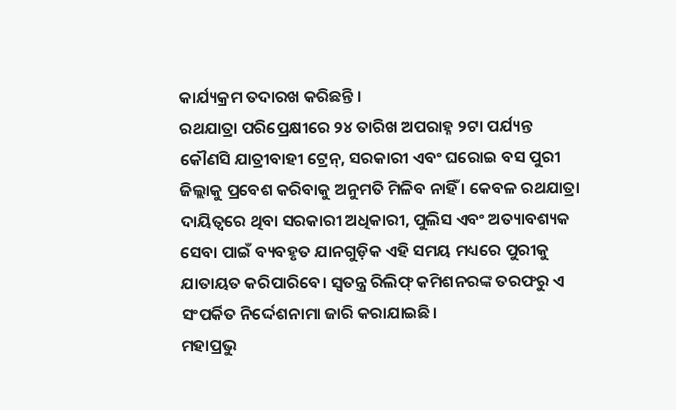କାର୍ଯ୍ୟକ୍ରମ ତଦାରଖ କରିଛନ୍ତି ।
ରଥଯାତ୍ରା ପରିପ୍ରେକ୍ଷୀରେ ୨୪ ତାରିଖ ଅପରାହ୍ନ ୨ଟା ପର୍ଯ୍ୟନ୍ତ କୌଣସି ଯାତ୍ରୀବାହୀ ଟ୍ରେନ୍, ସରକାରୀ ଏବଂ ଘରୋଇ ବସ ପୁରୀ ଜିଲ୍ଲାକୁ ପ୍ରବେଶ କରିବାକୁ ଅନୁମତି ମିଳିବ ନାହିଁ । କେବଳ ରଥଯାତ୍ରା ଦାୟିତ୍ୱରେ ଥିବା ସରକାରୀ ଅଧିକାରୀ, ପୁଲିସ ଏବଂ ଅତ୍ୟାବଶ୍ୟକ ସେବା ପାଇଁ ବ୍ୟବହୃତ ଯାନଗୁଡ଼ିକ ଏହି ସମୟ ମଧ୍ୟରେ ପୁରୀକୁ ଯାତାୟତ କରିପାରିବେ। ସ୍ୱତନ୍ତ୍ର ରିଲିଫ୍ କମିଶନରଙ୍କ ତରଫରୁ ଏ ସଂପର୍କିତ ନିର୍ଦ୍ଦେଶନାମା ଜାରି କରାଯାଇଛି।
ମହାପ୍ରଭୁ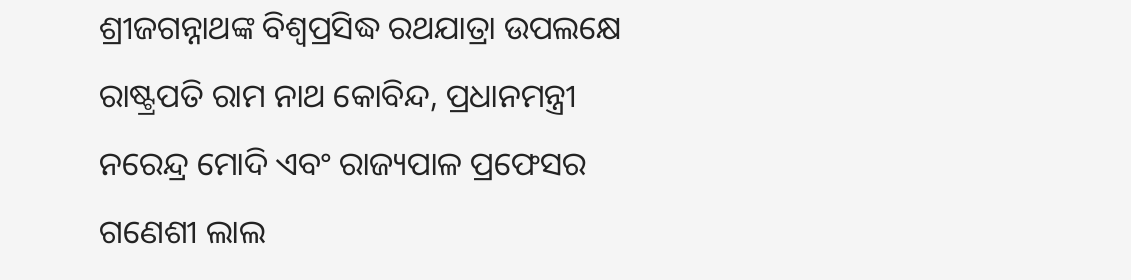ଶ୍ରୀଜଗନ୍ନାଥଙ୍କ ବିଶ୍ୱପ୍ରସିଦ୍ଧ ରଥଯାତ୍ରା ଉପଲକ୍ଷେ ରାଷ୍ଟ୍ରପତି ରାମ ନାଥ କୋବିନ୍ଦ, ପ୍ରଧାନମନ୍ତ୍ରୀ ନରେନ୍ଦ୍ର ମୋଦି ଏବଂ ରାଜ୍ୟପାଳ ପ୍ରଫେସର ଗଣେଶୀ ଲାଲ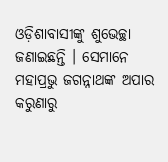ଓଡ଼ିଶାବାସୀଙ୍କୁ ଶୁଭେଚ୍ଛା ଜଣାଇଛନ୍ତି । ସେମାନେ ମହାପ୍ରଭୁ ଜଗନ୍ନାଥଙ୍କ ଅପାର କରୁଣାରୁ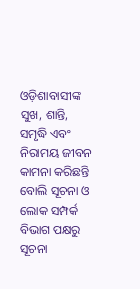ଓଡ଼ିଶାବାସୀଙ୍କ ସୁଖ, ଶାନ୍ତି, ସମୃଦ୍ଧି ଏବଂ ନିରାମୟ ଜୀବନ କାମନା କରିଛନ୍ତି ବୋଲି ସୂଚନା ଓ ଲୋକ ସମ୍ପର୍କ ବିଭାଗ ପକ୍ଷରୁ ସୂଚନା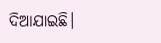ଦିଆଯାଇଛି।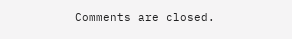Comments are closed.